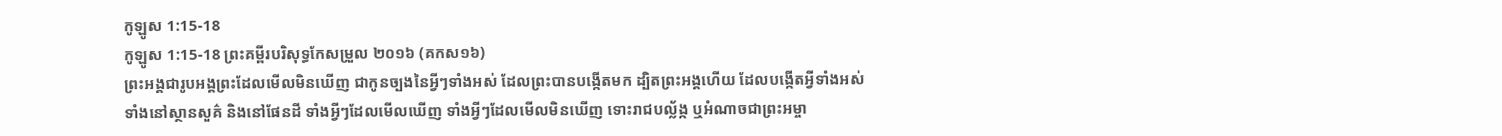កូឡូស 1:15-18
កូឡូស 1:15-18 ព្រះគម្ពីរបរិសុទ្ធកែសម្រួល ២០១៦ (គកស១៦)
ព្រះអង្គជារូបអង្គព្រះដែលមើលមិនឃើញ ជាកូនច្បងនៃអ្វីៗទាំងអស់ ដែលព្រះបានបង្កើតមក ដ្បិតព្រះអង្គហើយ ដែលបង្កើតអ្វីទាំងអស់ ទាំងនៅស្ថានសួគ៌ និងនៅផែនដី ទាំងអ្វីៗដែលមើលឃើញ ទាំងអ្វីៗដែលមើលមិនឃើញ ទោះរាជបល្ល័ង្ក ឬអំណាចជាព្រះអម្ចា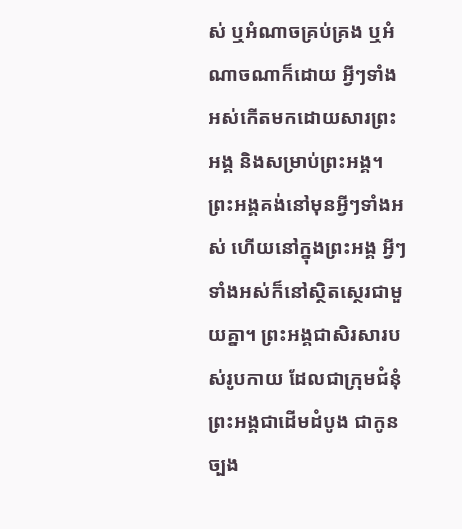ស់ ឬអំណាចគ្រប់គ្រង ឬអំណាចណាក៏ដោយ អ្វីៗទាំងអស់កើតមកដោយសារព្រះអង្គ និងសម្រាប់ព្រះអង្គ។ ព្រះអង្គគង់នៅមុនអ្វីៗទាំងអស់ ហើយនៅក្នុងព្រះអង្គ អ្វីៗទាំងអស់ក៏នៅស្ថិតស្ថេរជាមួយគ្នា។ ព្រះអង្គជាសិរសារបស់រូបកាយ ដែលជាក្រុមជំនុំ ព្រះអង្គជាដើមដំបូង ជាកូនច្បង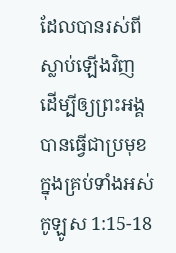ដែលបានរស់ពីស្លាប់ឡើងវិញ ដើម្បីឲ្យព្រះអង្គបានធ្វើជាប្រមុខក្នុងគ្រប់ទាំងអស់
កូឡូស 1:15-18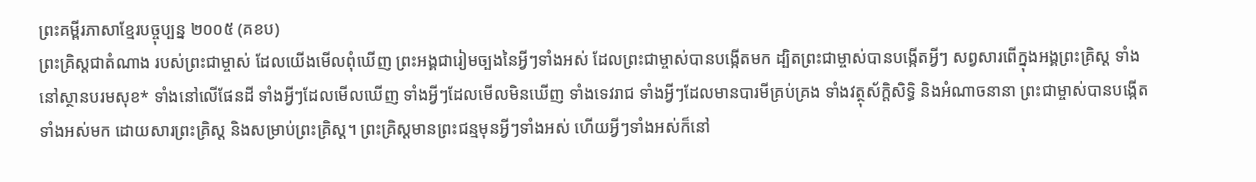ព្រះគម្ពីរភាសាខ្មែរបច្ចុប្បន្ន ២០០៥ (គខប)
ព្រះគ្រិស្តជាតំណាង របស់ព្រះជាម្ចាស់ ដែលយើងមើលពុំឃើញ ព្រះអង្គជារៀមច្បងនៃអ្វីៗទាំងអស់ ដែលព្រះជាម្ចាស់បានបង្កើតមក ដ្បិតព្រះជាម្ចាស់បានបង្កើតអ្វីៗ សព្វសារពើក្នុងអង្គព្រះគ្រិស្ត ទាំងនៅស្ថានបរមសុខ* ទាំងនៅលើផែនដី ទាំងអ្វីៗដែលមើលឃើញ ទាំងអ្វីៗដែលមើលមិនឃើញ ទាំងទេវរាជ ទាំងអ្វីៗដែលមានបារមីគ្រប់គ្រង ទាំងវត្ថុស័ក្តិសិទ្ធិ និងអំណាចនានា ព្រះជាម្ចាស់បានបង្កើតទាំងអស់មក ដោយសារព្រះគ្រិស្ត និងសម្រាប់ព្រះគ្រិស្ត។ ព្រះគ្រិស្តមានព្រះជន្មមុនអ្វីៗទាំងអស់ ហើយអ្វីៗទាំងអស់ក៏នៅ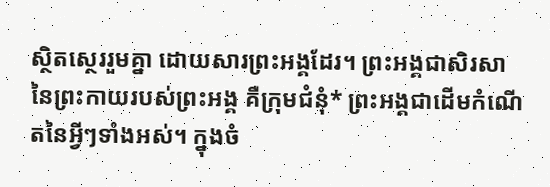ស្ថិតស្ថេររួមគ្នា ដោយសារព្រះអង្គដែរ។ ព្រះអង្គជាសិរសានៃព្រះកាយរបស់ព្រះអង្គ គឺក្រុមជំនុំ* ព្រះអង្គជាដើមកំណើតនៃអ្វីៗទាំងអស់។ ក្នុងចំ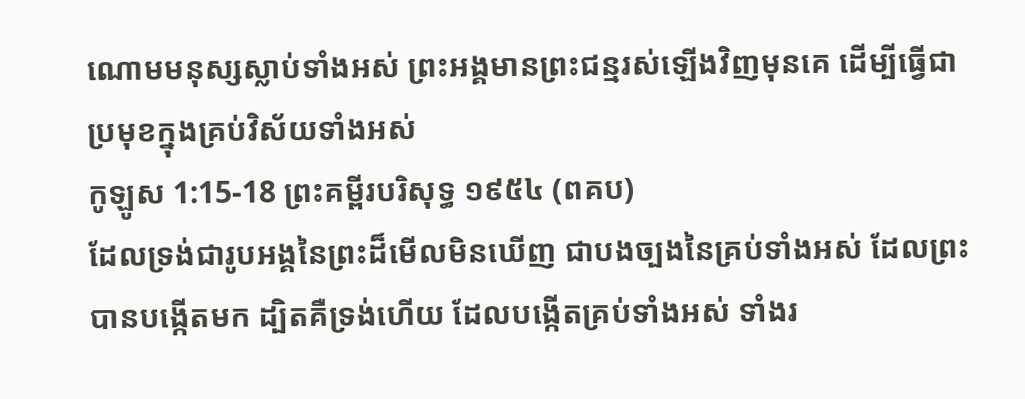ណោមមនុស្សស្លាប់ទាំងអស់ ព្រះអង្គមានព្រះជន្មរស់ឡើងវិញមុនគេ ដើម្បីធ្វើជាប្រមុខក្នុងគ្រប់វិស័យទាំងអស់
កូឡូស 1:15-18 ព្រះគម្ពីរបរិសុទ្ធ ១៩៥៤ (ពគប)
ដែលទ្រង់ជារូបអង្គនៃព្រះដ៏មើលមិនឃើញ ជាបងច្បងនៃគ្រប់ទាំងអស់ ដែលព្រះបានបង្កើតមក ដ្បិតគឺទ្រង់ហើយ ដែលបង្កើតគ្រប់ទាំងអស់ ទាំងរ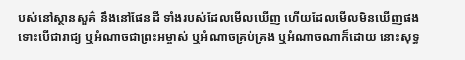បស់នៅស្ថានសួគ៌ នឹងនៅផែនដី ទាំងរបស់ដែលមើលឃើញ ហើយដែលមើលមិនឃើញផង ទោះបើជារាជ្យ ឬអំណាចជាព្រះអម្ចាស់ ឬអំណាចគ្រប់គ្រង ឬអំណាចណាក៏ដោយ នោះសុទ្ធ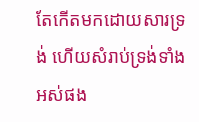តែកើតមកដោយសារទ្រង់ ហើយសំរាប់ទ្រង់ទាំងអស់ផង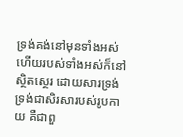ទ្រង់គង់នៅមុនទាំងអស់ ហើយរបស់ទាំងអស់ក៏នៅស្ថិតស្ថេរ ដោយសារទ្រង់ ទ្រង់ជាសិរសារបស់រូបកាយ គឺជាពួ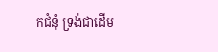កជំនុំ ទ្រង់ជាដើម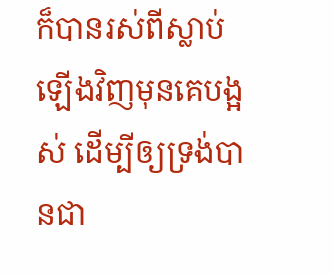ក៏បានរស់ពីស្លាប់ឡើងវិញមុនគេបង្អស់ ដើម្បីឲ្យទ្រង់បានជា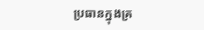ប្រធានក្នុងគ្រ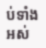ប់ទាំងអស់